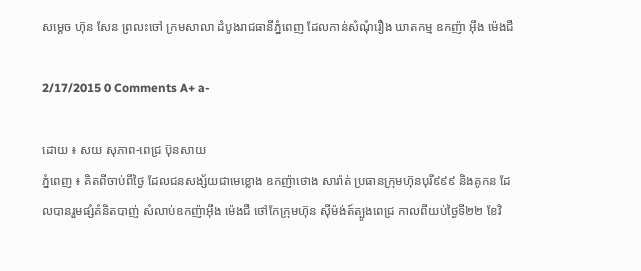សម្តេច ហ៊ុន សែន ព្រលះចៅ ក្រមសាលា ដំបូងរាជធានីភ្នំពេញ ដែលកាន់សំណុំរឿង ឃាតកម្ម ឧកញ៉ា អ៊ឹង ម៉េងជឺ

2/17/2015 0 Comments A+ a-

ដោយ ៖ សយ សុភាព-ពេជ្រ ប៊ុនសាយ
ភ្នំពេញ ៖ គិតពីចាប់ពីថ្ងៃ ដែលជនសង្ស័យជាមេខ្លោង ឧកញ៉ាថោង សារ៉ាត់ ប្រធានក្រុមហ៊ុនបុរី៩៩៩ និងគូកន ដែលបានរួមផ្សំគំនិតបាញ់ សំលាប់ឧកញ៉ាអ៊ឹង ម៉េងជឺ ថៅកែក្រុមហ៊ុន ស៊ីម៉ង់ត៍ត្បូងពេជ្រ កាលពីយប់ថ្ងៃទី២២ ខែវិ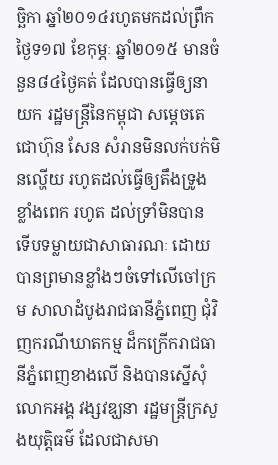ច្ឆិកា ឆ្នាំ២០១៤រហូតមកដល់ព្រឹកថ្ងៃទ១៧ ខែកុម្ភៈ ឆ្នាំ២០១៥ មានចំនួន៨៤ថ្ងៃគត់ ដែលបានធ្វើឲ្យនាយក រដ្ឋមន្រ្តីនៃកម្ពុជា សម្តេចតេជោហ៊ុន សែន សំរានមិនលក់បក់មិនល្ហើយ រហូតដល់ធ្វើឲ្យតឹងទ្រូងខ្លាំងពេក រហូត ដល់ទ្រាំមិនបាន ទើបទម្លាយជាសាធារណៈ ដោយបានព្រមានខ្លាំងៗចំទៅលើចៅក្រម សាលាដំបូងរាជធានីភ្នំពេញ ជុំវិញករណីឃាតកម្ម ដ៏កក្រើករាជធានីភ្នំពេញខាងលើ និងបានស្នើសុំលោកអង្គ វង្សវឌ្ឃនា រដ្ឋមន្រ្តីក្រសួងយុត្តិធម៌ ដែលជាសមា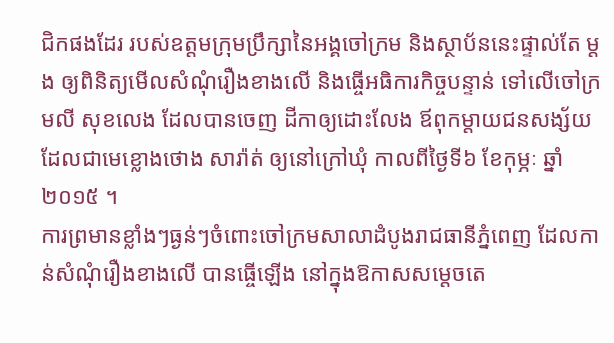ជិកផងដែរ របស់ឧត្តមក្រុមប្រឹក្សានៃអង្គចៅក្រម និងស្ថាប័ននេះផ្ទាល់តែ ម្តង ឲ្យពិនិត្យមើលសំណុំរឿងខាងលើ និងធ្ចើអធិការកិច្ចបន្ទាន់ ទៅលើចៅក្រមលី សុខលេង ដែលបានចេញ ដីកាឲ្យដោះលែង ឪពុកម្តាយជនសង្ស័យ ដែលជាមេខ្លោងថោង សារ៉ាត់ ឲ្យនៅក្រៅឃុំ កាលពីថ្ងៃទី៦ ខែកុម្ភៈ ឆ្នាំ២០១៥ ។
ការព្រមានខ្លាំងៗធ្ងន់ៗចំពោះចៅក្រមសាលាដំបូងរាជធានីភ្នំពេញ ដែលកាន់សំណុំរឿងខាងលើ បានធ្ចើឡើង នៅក្នុងឱកាសសម្តេចតេ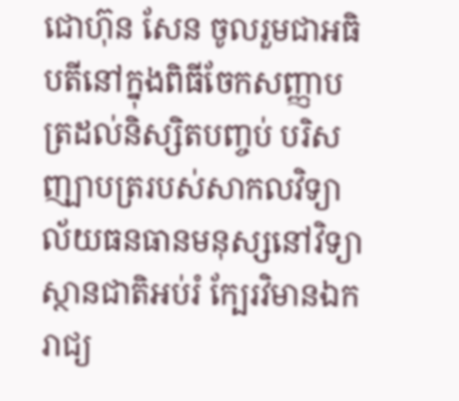ជោហ៊ុន សែន ចូលរួមជាអធិបតីនៅក្នុងពិធីចែកសញ្ញាបត្រដល់និស្សិតបញ្ចប់ បរិសញ្ឡាបត្ររបស់សាកលវិទ្យាល័យធនធានមនុស្សនៅវិទ្យាស្ថានជាតិអប់រំ ក្បែរវិមានឯករាជ្យ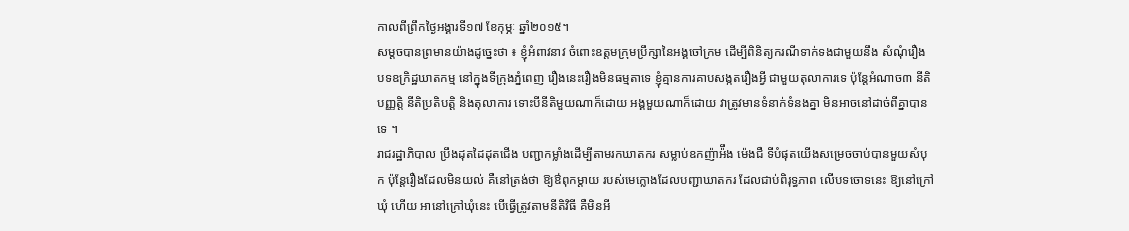កាលពីព្រឹកថ្ងៃអង្គារទី១៧ ខែកុម្ភៈ ឆ្នាំ២០១៥។
សម្តចបានព្រមានយ៉ាងដូច្នេះថា ៖ ខ្ញុំអំពាវនាវ ចំពោះឧត្តមក្រុមប្រឹក្សានៃអង្គចៅក្រម ដើម្បីពិនិត្យករណីទាក់ទងជាមួយនឹង សំណុំរឿង បទឧក្រិដ្ឋឃាតកម្ម នៅក្នុងទីក្រុងភ្នំពេញ រឿងនេះរឿងមិនធម្មតាទេ ខ្ញុំគ្មានការគាបសង្កតរឿងអ្វី ជាមួយតុលាការទេ ប៉ុន្តែអំណាច៣ នីតិបញ្ញត្តិ នីតិប្រតិបត្តិ និងតុលាការ ទោះបីនីតិមួយណាក៏ដោយ អង្គមួយណាក៏ដោយ វាត្រូវមានទំនាក់ទំនងគ្នា មិនអាចនៅដាច់ពីគ្នាបានទេ ។
រាជរដ្ឋាភិបាល ប្រឹងដុតដៃដុតជើង បញ្ជាកម្លាំងដើម្បីតាមរកឃាតករ សម្លាប់ឧកញ៉ាអ៉ឹង ម៉េងជឺ ទីបំផុតយើងសម្រេចចាប់បានមួយសំបុក ប៉ុន្តែរឿងដែលមិនយល់ គឺនៅត្រង់ថា ឱ្យឳពុកម្តាយ របស់មេក្លោងដែលបញ្ជាឃាតករ ដែលជាប់ពិរុទ្ធភាព លើបទចោទនេះ ឱ្យនៅក្រៅឃុំ ហើយ អានៅក្រៅឃុំនេះ បើធ្វើត្រូវតាមនីតិវិធី គឺមិនអី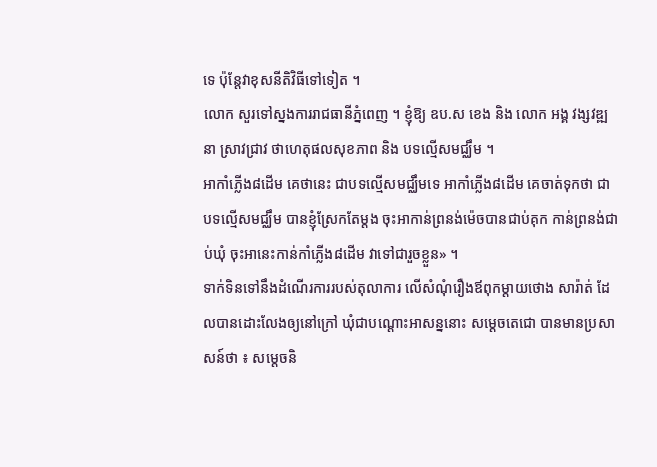ទេ ប៉ុន្តែវាខុសនីតិវិធីទៅទៀត ។
លោក សួរទៅស្នងការរាជធានីភ្នំពេញ ។ ខ្ញុំឱ្យ ឧប.ស ខេង និង លោក អង្គ វង្សវឌ្ឍនា ស្រាវជ្រាវ ថាហេតុផលសុខភាព និង បទល្មើសមជ្ឈឹម ។
អាកាំភ្លើង៨ដើម គេថានេះ ជាបទល្មើសមជ្ឈឹមទេ អាកាំភ្លើង៨ដើម គេចាត់ទុកថា ជាបទល្មើសមជ្ឈឹម បានខ្ញុំស្រែកតែម្តង ចុះអាកាន់ព្រនង់ម៉េចបានជាប់គុក កាន់ព្រនង់ជាប់ឃុំ ចុះអានេះកាន់កាំភ្លើង៨ដើម វាទៅជារួចខ្លួន» ។
ទាក់ទិនទៅនឹងដំណើរការរបស់តុលាការ លើសំណុំរឿងឪពុកម្តាយថោង សារ៉ាត់ ដែលបានដោះលែងឲ្យនៅក្រៅ ឃុំជាបណ្តោះអាសន្ននោះ សម្តេចតេជោ បានមានប្រសាសន៍ថា ៖ សម្តេចនិ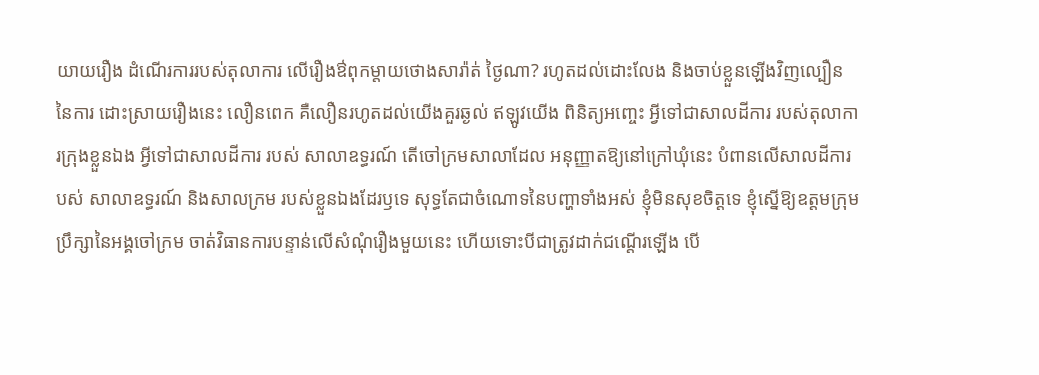យាយរឿង ដំណើរការរបស់តុលាការ លើរឿងឳពុកម្តាយថោងសារ៉ាត់ ថ្ងៃណា? រហូតដល់ដោះលែង និងចាប់ខ្លួនឡើងវិញល្បឿននៃការ ដោះស្រាយរឿងនេះ លឿនពេក គឺលឿនរហូតដល់យើងគួរឆ្ងល់ ឥឡូវយើង ពិនិត្យអញ្ចេះ អ្វីទៅជាសាលដីការ របស់តុលាការក្រុងខ្លួនឯង អ្វីទៅជាសាលដីការ របស់ សាលាឧទ្ធរណ៍ តើចៅក្រមសាលាដែល អនុញ្ញាតឱ្យនៅក្រៅឃុំនេះ បំពានលើសាលដីការបស់ សាលាឧទ្ធរណ៍ និងសាលក្រម របស់ខ្លួនឯងដែរឫទេ សុទ្ធតែជាចំណោទនៃបញ្ហាទាំងអស់ ខ្ញុំមិនសុខចិត្តទេ ខ្ញុំស្នើឱ្យឧត្តមក្រុមប្រឹក្សានៃអង្គចៅក្រម ចាត់វិធានការបន្ទាន់លើសំណុំរឿងមួយនេះ ហើយទោះបីជាត្រូវដាក់ជណ្តើរឡើង បើ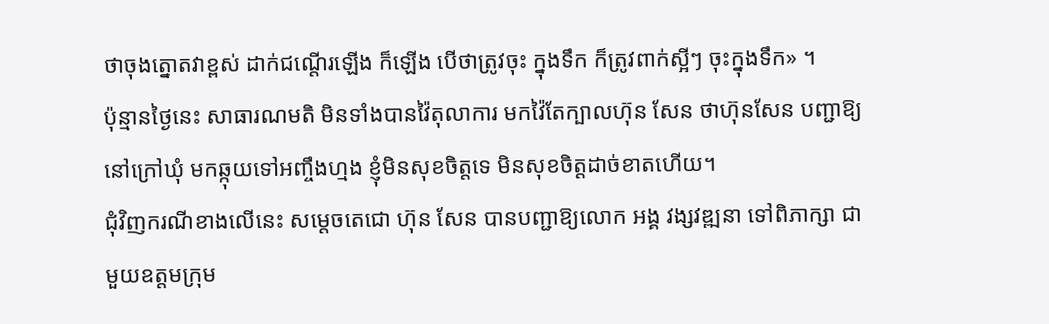ថាចុងត្នោតវាខ្ពស់ ដាក់ជណ្តើរឡើង ក៏ឡើង បើថាត្រូវចុះ ក្នុងទឹក ក៏ត្រូវពាក់ស្អីៗ ចុះក្នុងទឹក» ។
ប៉ុន្មានថ្ងៃនេះ សាធារណមតិ មិនទាំងបានវ៉ៃតុលាការ មកវ៉ៃតែក្បាលហ៊ុន សែន ថាហ៊ុនសែន បញ្ជាឱ្យនៅក្រៅឃុំ មកឆ្កុយទៅអញ្ចឹងហ្មង ខ្ញុំមិនសុខចិត្តទេ មិនសុខចិត្តដាច់ខាតហើយ។
ជុំវិញករណីខាងលើនេះ សម្តេចតេជោ ហ៊ុន សែន បានបញ្ជាឱ្យលោក អង្គ វង្សវឌ្ឍនា ទៅពិភាក្សា ជាមួយឧត្តមក្រុម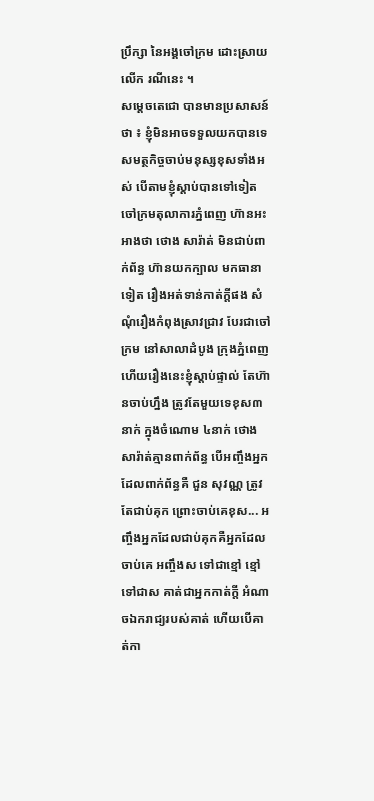ប្រឹក្សា នៃអង្គចៅក្រម ដោះស្រាយលើក រណីនេះ ។
សម្តេចតេជោ បានមានប្រសាសន៍ថា ៖ ខ្ញុំមិនអាចទទួលយកបានទេ សមត្ថកិច្ចចាប់មនុស្សខុសទាំងអស់ បើតាមខ្ញុំស្តាប់បានទៅទៀត ចៅក្រមតុលាការភ្នំពេញ ហ៊ានអះអាងថា ថោង សារ៉ាត់ មិនជាប់ពាក់ព័ន្ធ ហ៊ានយកក្បាល មកធានាទៀត រឿងអត់ទាន់កាត់ក្តីផង សំណុំរឿងកំពុងស្រាវជ្រាវ បែរជាចៅក្រម នៅសាលាដំបូង ក្រុងភ្នំពេញ ហើយរឿងនេះខ្ញុំស្តាប់ផ្ទាល់ តែហ៊ានចាប់ហ្នឹង ត្រូវតែមួយទេខុស៣នាក់ ក្នុងចំណោម ៤នាក់ ថោង សារ៉ាត់គ្មានពាក់ព័ន្ធ បើអញ្ចឹងអ្នកដែលពាក់ព័ន្ធគឺ ជួន សុវណ្ណ ត្រូវតែជាប់គុក ព្រោះចាប់គេខុស... អញ្ចឹងអ្នកដែលជាប់គុកគឺអ្នកដែលចាប់គេ អញ្ចឹងស ទៅជាខ្មៅ ខ្មៅទៅជាស គាត់ជាអ្នកកាត់ក្តី អំណាចឯករាជ្យរបស់គាត់ ហើយបើគាត់កា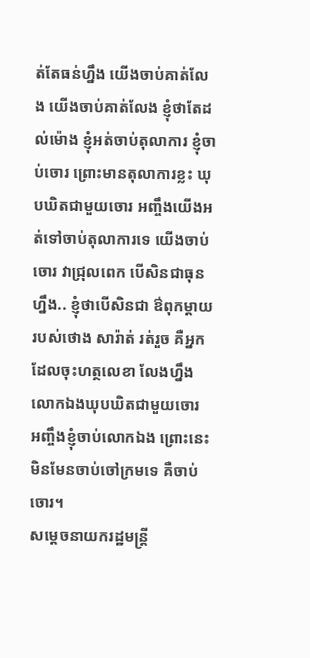ត់តែធន់ហ្នឹង យើងចាប់គាត់លែង យើងចាប់គាត់លែង ខ្ញុំថាតែដល់ម៉ោង ខ្ញុំអត់ចាប់តុលាការ ខ្ញុំចាប់ចោរ ព្រោះមានតុលាការខ្លះ ឃុបឃិតជាមួយចោរ អញ្ចឹងយើងអត់ទៅចាប់តុលាការទេ យើងចាប់ចោរ វាជ្រុលពេក បើសិនជាធុនហ្នឹង.. ខ្ញុំថាបើសិនជា ឳពុកម្តាយរបស់ថោង សារ៉ាត់ រត់រួច គឺអ្នកដែលចុះហត្ថលេខា លែងហ្នឹង លោកឯងឃុបឃិតជាមួយចោរ អញ្ចឹងខ្ញុំចាប់លោកឯង ព្រោះនេះមិនមែនចាប់ចៅក្រមទេ គឺចាប់ចោរ។
សម្តេចនាយករដ្ឋមន្រ្តី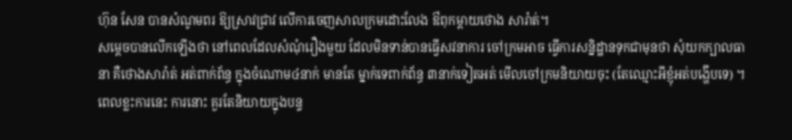ហ៊ុន សែន បានសំណូមពរ ឱ្យស្រាវជ្រាវ លើការចេញសាលក្រមដោះលែង ឳពុកម្តាយថោង សារ៉ាត់។
សម្តេចបានលើកឡើងថា នៅពេលដែលសំណុំរឿងមួយ ដែលមិនទាន់បានធ្វើសវនាការ ចៅក្រមអាច ធ្វើការសន្និដ្ឋានទុកជាមុនថា សុំយកក្បាលធានា គឺថោងសារ៉ាត់ អត់ពាក់ព័ន្ធ ក្នុងចំណោម៤នាក់ មានតែ ម្នាក់ទេពាក់ព័ន្ធ ៣នាក់ទៀតអត់ មើលចៅក្រមនិយាយចុះ (តែឈ្មោះអីខ្ញុំអត់បង្ហើបទេ) ។ ពេលខ្លះការនេះ ការនោះ គួរតែនិយាយក្នុងបន្ទ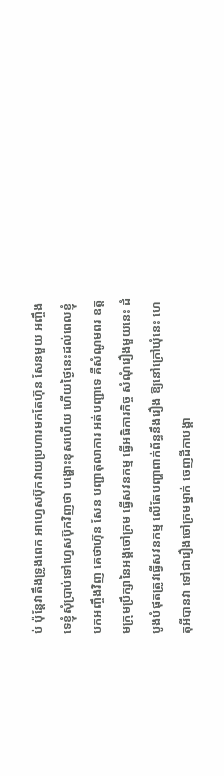ប់ ប៉ុន្តែវាតឹងទ្រូងពេក អាហ្វេសប៊ុកវាយប្រហារមកតែហ៊ុន សែនមួយ អញ្ចឹងទេខ្ញុំសុំប្រាប់ទៅហ្វេសប៊ុកវិញថា បង្ហោះខុសហើយ ហើយថ្ងៃនេះដល់ពេលខ្ញុំបកអញ្ចឹងវិញ គេថាហ៊ុន សែន បញ្ជាតុលាការ អត់បញ្ជាទេ គឺសំណូមពរ ឧត្តមក្រុមប្រឹក្សានៃអង្គចៅក្រម ធ្វើសវនកម្ម ធ្វើអធិការកិច្ច សំណុំរឿងមួយនេះ ដំបូងបំផុតត្រូវធ្វើសវនកម្ម លើតែបញ្ហាពាក់ព័ន្ធនឹងរឿង ឱ្យនៅក្រៅឃុំនេះ ហេតុអីបានវា ទៅជារឿងចៅក្រមម្នាក់ ចេញដីកាបង្គា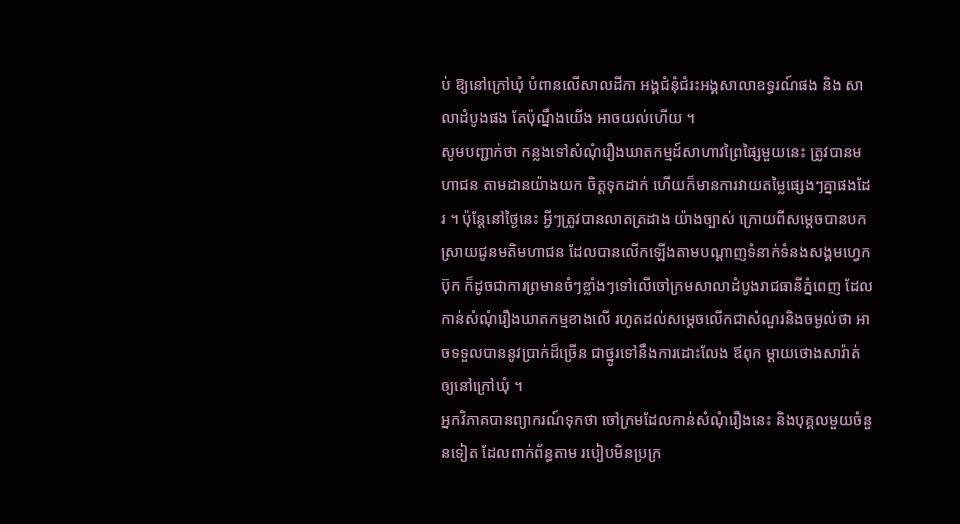ប់ ឱ្យនៅក្រៅឃុំ បំពានលើសាលដីកា អង្គជំនុំជំរះអង្គសាលាឧទ្ធរណ៍ផង និង សាលាដំបូងផង តែប៉ុណ្នឹងយើង អាចយល់ហើយ ។
សូមបញ្ជាក់ថា កន្លងទៅសំណុំរឿងឃាតកម្មដ៍សាហាវព្រៃផ្សៃមួយនេះ ត្រូវបានមហាជន តាមដានយ៉ាងយក ចិត្តទុកដាក់ ហើយក៏មានការវាយតម្លៃផ្សេងៗគ្នាផងដែរ ។ ប៉ុន្តែនៅថ្ងៃនេះ អ្វីៗត្រូវបានលាតត្រដាង យ៉ាងច្បាស់ ក្រោយពីសម្តេចបានបកស្រាយជូនមតិមហាជន ដែលបានលើកឡើងតាមបណ្តាញទំនាក់ទំនងសង្គមហ្វេកប៊ុក ក៏ដូចជាការព្រមានចំៗខ្លាំងៗទៅលើចៅក្រមសាលាដំបូងរាជធានីភ្នំពេញ ដែលកាន់សំណុំរឿងឃាតកម្មខាងលើ រហូតដល់សម្តេចលើកជាសំណួរនិងចម្ងល់ថា អាចទទួលបាននូវប្រាក់ដ៏ច្រើន ជាថ្នូរទៅនឹងការដោះលែង ឪពុក ម្តាយថោងសារ៉ាត់ ឲ្យនៅក្រៅឃុំ ។
អ្នកវិភាគបានព្យាករណ៍ទុកថា ចៅក្រមដែលកាន់សំណុំរឿងនេះ និងបុគ្គលមួយចំនួនទៀត ដែលពាក់ព័ន្ធតាម របៀបមិនប្រក្រ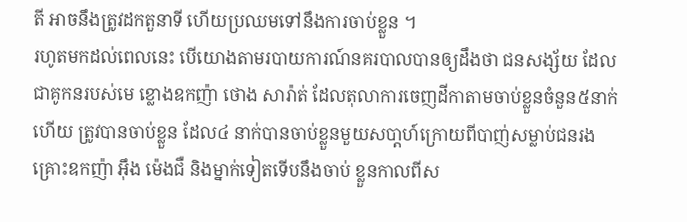តី អាចនឹងត្រូវដកតួនាទី ហើយប្រឈមទៅនឹងការចាប់ខ្លួន ។
រហូតមកដល់ពេលនេះ បើយោងតាមរបាយការណ៍នគរបាលបានឲ្យដឹងថា ជនសង្ស័យ ដែលជាគូកនរបស់មេ ខ្លោងឧកញ៉ា ថោង សារ៉ាត់ ដែលតុលាការចេញដីកាតាមចាប់ខ្លួនចំនួន៥នាក់ហើយ ត្រូវបានចាប់ខ្លួន ដែល៤ នាក់បានចាប់ខ្លួនមួយសបា្តហ៍ក្រោយពីបាញ់សម្លាប់ជនរងគ្រោះឧកញ៉ា អ៊ឹង ម៉េងជឺ និងម្នាក់ទៀតទើបនឹងចាប់ ខ្លួនកាលពីស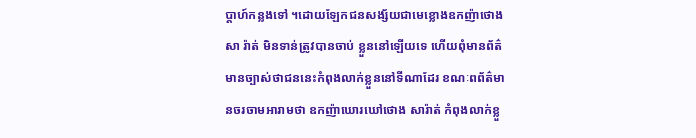ប្តាហ៍កន្លងទៅ ។ដោយឡែកជនសង្ស័យជាមេខ្លោងឧកញ៉ាថោងសា រ៉ាត់ មិនទាន់ត្រូវបានចាប់ ខ្លួននៅឡើយទេ ហើយពុំមានព័ត៌មានច្បាស់ថាជននេះកំពុងលាក់ខ្លួននៅទីណាដែរ ខណៈពព័ត៌មានចរចាមអារាមថា ឧកញ៉ាឃោរឃៅថោង សារ៉ាត់ កំពុងលាក់ខ្លួ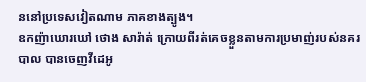ននៅប្រទេសវៀតណាម ភាគខាងត្បូង។
ឧកញ៉ាឃោរឃៅ ថោង សារ៉ាត់ ក្រោយពីរត់គេចខ្លួនតាមការប្រមាញ់របស់នគរបាល បានចេញវីដេអូ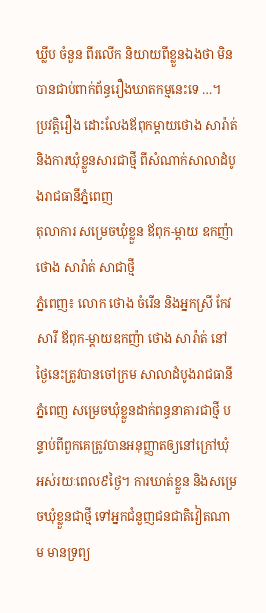ឃ្លីប ចំនួន ពីរលើក និយាយពីខ្លួនឯងថា មិនបានជាប់ពាក់ព័ន្ធរឿងឃាតកម្មនេះទេ …។
ប្រវត្តិរឿង ដោះលែងឪពុកម្តាយថោង សារ៉ាត់ និងការឃុំខ្លួនសារជាថ្មី ពីសំណាក់សាលាដំបូងរាជធានីភ្នំពេញ
តុលាការ សម្រេចឃុំខ្លួន ឪពុក-ម្តាយ ឧកញ៉ា ថោង សារ៉ាត់ សាជាថ្មី
ភ្នំពេញ៖ លោក ថោង ចំរើន និងអ្នកស្រី កែវ សារី ឪពុក-ម្តាយឧកញ៉ា ថោង សារ៉ាត់ នៅថ្ងៃនេះត្រូវបានចៅក្រម សាលាដំបូងរាជធានីភ្នំពេញ សម្រេចឃុំខ្លួនដាក់ពន្ធនាគារជាថ្មី បន្ទាប់ពីពួកគេត្រូវបានអនុញ្ញាតឲ្យនៅក្រៅឃុំ អស់រយៈពេល៩ថ្ងៃ។ ការឃាត់ខ្លួន និងសម្រេចឃុំខ្លួនជាថ្មី ទៅអ្នកជំនួញជនជាតិវៀតណាម មានទ្រព្យ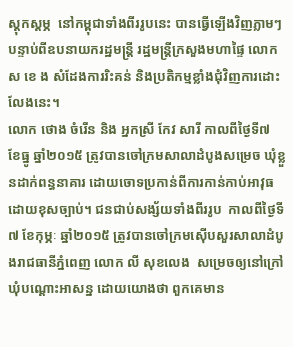ស្តុកស្តម្ភ  នៅកម្ពុជាទាំងពីររូបនេះ បានធ្វើឡើងវិញភ្លាមៗ បន្ទាប់ពីឧបនាយករដ្ឋមន្រ្តី រដ្ឋមន្រ្តីក្រសួងមហាផ្ទៃ លោក ស ខេ ង សំដែងការរិះគន់ និងប្រតិកម្មខ្លាំងជុំវិញការដោះលែងនេះ។
លោក ថោង ចំរើន និង អ្នកស្រី កែវ សារី កាលពីថ្ងៃទី៧ ខែធ្នូ ឆ្នាំ២០១៥ ត្រូវបានចៅក្រមសាលាដំបូងសម្រេច ឃុំខ្លួនដាក់ពន្ធនាគារ ដោយចោទប្រកាន់ពីការកាន់កាប់អាវុធដោយខុសច្បាប់។ ជនជាប់សង្ស័យទាំងពីររូប  កាលពីថ្ងៃទី៧ ខែកុម្ភៈ ឆ្នាំ២០១៥ ត្រូវបានចៅក្រមស៊ើបសួរសាលាដំបូងរាជធានីភ្នំពេញ លោក លី សុខលេង  សម្រេចឲ្យនៅក្រៅឃុំបណ្តោះអាសន្ន ដោយយោងថា ពួកគេមាន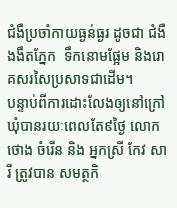ជំងឺប្រចាំកាយធ្ងន់ធ្ងរ ដូចជា ជំងឺងងឹតភ្នែក  ទឹកនោមផ្អែម និងរោគសរសៃប្រសាទជាដើម។
បន្ទាប់ពីការដោះលែងឲ្យនៅក្រៅឃុំបានរយៈពេលតែ៩ថ្ងៃ លោក ថោង ចំរើន និង អ្នកស្រី កែវ សារី ត្រូវបាន សមត្ថកិ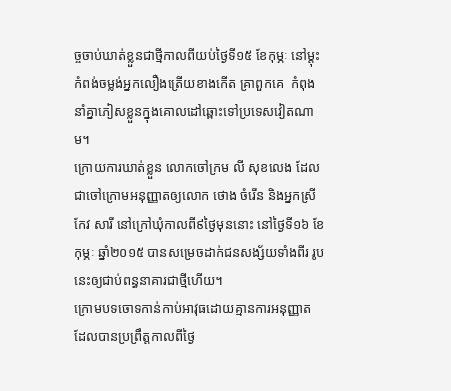ច្ចចាប់ឃាត់ខ្លួនជាថ្មីកាលពីយប់ថ្ងៃទី១៥ ខែកុម្ភៈ នៅម្តុះកំពង់ចម្លង់អ្នកលឿងត្រើយខាងកើត គ្រាពួកគេ  កំពុងនាំគ្នាភៀសខ្លួនក្នុងគោលដៅឆ្ពោះទៅប្រទេសវៀតណាម។
ក្រោយការឃាត់ខ្លួន លោកចៅក្រម លី សុខលេង ដែលជាចៅក្រោមអនុញ្ញាតឲ្យលោក ថោង ចំរើន និងអ្នកស្រី  កែវ សារី នៅក្រៅឃុំកាលពី៩ថ្ងៃមុននោះ នៅថ្ងៃទី១៦ ខែកុម្ភៈ ឆ្នាំ២០១៥ បានសម្រេចដាក់ជនសង្ស័យទាំងពីរ រូបនេះឲ្យជាប់ពន្ធនាគារជាថ្មីហើយ។
ក្រោមបទចោទកាន់កាប់អាវុធដោយគ្មានការអនុញ្ញាត ដែលបានប្រព្រឹត្តកាលពីថ្ងៃ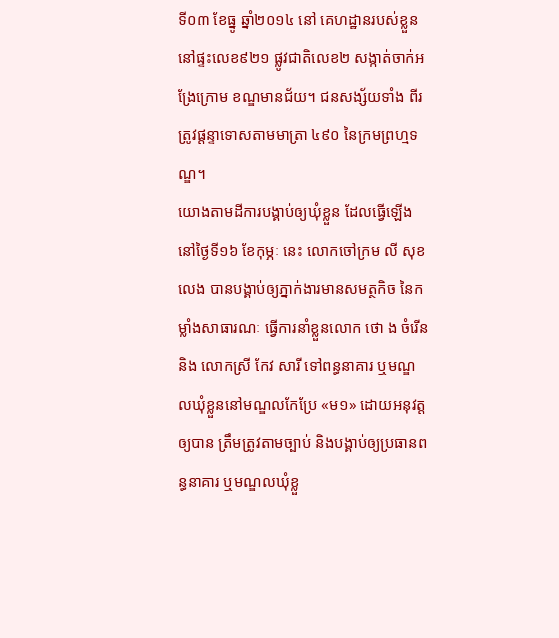ទី០៣ ខែធ្នូ ឆ្នាំ២០១៤ នៅ គេហដ្ឋានរបស់ខ្លួននៅផ្ទះលេខ៩២១ ផ្លូវជាតិលេខ២ សង្កាត់ចាក់អង្រែក្រោម ខណ្ឌមានជ័យ។ ជនសង្ស័យទាំង ពីរ ត្រូវផ្តន្ទាទោសតាមមាត្រា ៤៩០ នៃក្រមព្រហ្មទណ្ឌ។
យោងតាមដីការបង្គាប់ឲ្យឃុំខ្លួន ដែលធ្វើឡើងនៅថ្ងៃទី១៦ ខែកុម្ភៈ នេះ លោកចៅក្រម លី សុខលេង បានបង្គាប់ឲ្យភ្នាក់ងារមានសមត្ថកិច នៃកម្លាំងសាធារណៈ ធ្វើការនាំខ្លួនលោក ថោ ង ចំរើន និង លោកស្រី កែវ សារី ទៅពន្ធនាគារ ឬមណ្ឌលឃុំខ្លួននៅមណ្ឌលកែប្រែ «ម១» ដោយអនុវត្តឲ្យបាន ត្រឹមត្រូវតាមច្បាប់ និងបង្គាប់ឲ្យប្រធានពន្ធនាគារ ឬមណ្ឌលឃុំខ្លួ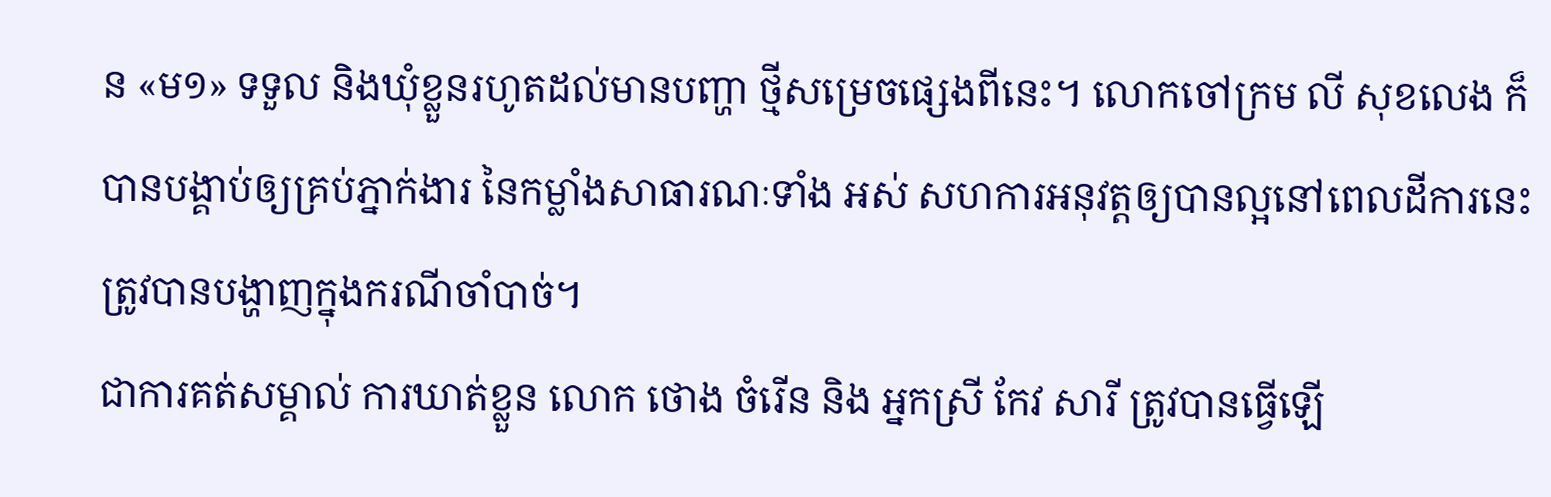ន «ម១» ទទួល និងឃុំខ្លួនរហូតដល់មានបញ្ហា ថ្មីសម្រេចផ្សេងពីនេះ។ លោកចៅក្រម លី សុខលេង ក៏បានបង្គាប់ឲ្យគ្រប់ភ្នាក់ងារ នៃកម្លាំងសាធារណៈទាំង អស់ សហការអនុវត្តឲ្យបានល្អនៅពេលដីការនេះ ត្រូវបានបង្ហាញក្នុងករណីចាំបាច់។
ជាការគត់សម្គាល់ ការឃាត់ខ្លួន លោក ថោង ចំរើន និង អ្នកស្រី កែវ សារី ត្រូវបានធ្វើឡើ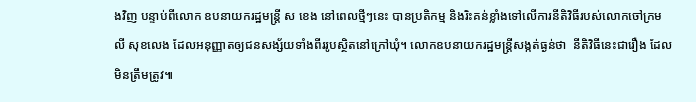ងវិញ បន្ទាប់ពីលោក ឧបនាយករដ្ឋមន្រ្តី ស ខេង នៅពេលថ្មីៗនេះ បានប្រតិកម្ម និងរិះគន់ខ្លាំងទៅលើការនីតិវិធីរបស់លោកចៅក្រម  លី សុខលេង ដែលអនុញ្ញាតឲ្យជនសង្ស័យទាំងពីររូបស្ថិតនៅក្រៅឃុំ។ លោកឧបនាយករដ្ឋមន្រ្តីសង្កត់ធ្ងន់ថា  នីតិវិធីនេះជារឿង ដែលមិនត្រឹមត្រូវ៕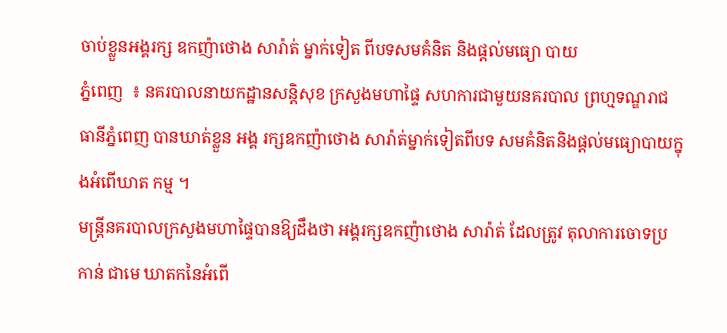ចាប់ខ្លួនអង្គរក្ស ឧកញ៉ាថោង សារ៉ាត់ ម្នាក់ទៀត ពីបទសមគំនិត និងផ្ដល់មធ្យោ បាយ
ភ្នំពេញ  ៖ នគរបាលនាយកដ្ឋានសន្ដិសុខ ក្រសួងមហាផ្ទៃ សហការជាមួយនគរបាល ព្រហ្មទណ្ឌរាជធានីភ្នំពេញ បានឃាត់ខ្លួន អង្គ រក្សឧកញ៉ាថោង សារ៉ាត់ម្នាក់ទៀតពីបទ សមគំនិតនិងផ្ដល់មធ្យោបាយក្នុងអំពើឃាត កម្ម ។
មន្ដ្រីនគរបាលក្រសួងមហាផ្ទៃបានឱ្យដឹងថា អង្គរក្សឧកញ៉ាថោង សារ៉ាត់ ដែលត្រូវ តុលាការចោទប្រកាន់ ជាមេ ឃាតកនៃអំពើ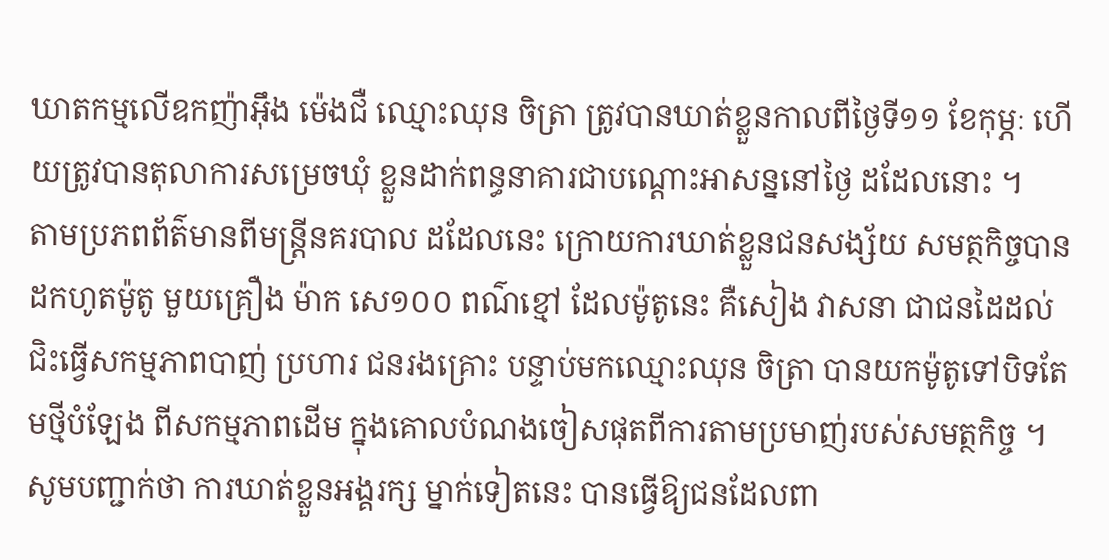ឃាតកម្មលើឧកញ៉ាអ៊ឹង ម៉េងជឺ ឈ្មោះឈុន ចិត្រា ត្រូវបានឃាត់ខ្លួនកាលពីថ្ងៃទី១១ ខែកុម្ភៈ ហើយត្រូវបានតុលាការសម្រេចឃុំ ខ្លួនដាក់ពន្ធនាគារជាបណ្ដោះអាសន្ននៅថ្ងៃ ដដែលនោះ ។
តាមប្រភពព័ត៌មានពីមន្ដ្រីនគរបាល ដដែលនេះ ក្រោយការឃាត់ខ្លួនជនសង្ស័យ សមត្ថកិច្ចបាន ដកហូតម៉ូតូ មួយគ្រឿង ម៉ាក សេ១០០ ពណ៌ខ្មៅ ដែលម៉ូតូនេះ គឺសៀង វាសនា ជាជនដៃដល់ជិះធ្វើសកម្មភាពបាញ់ ប្រហារ ជនរងគ្រោះ បន្ទាប់មកឈ្មោះឈុន ចិត្រា បានយកម៉ូតូទៅបិទតែមថ្មីបំឡែង ពីសកម្មភាពដើម ក្នុងគោលបំណងចៀសផុតពីការតាមប្រមាញ់របស់សមត្ថកិច្ច ។
សូមបញ្ជាក់ថា ការឃាត់ខ្លួនអង្គរក្ស ម្នាក់ទៀតនេះ បានធ្វើឱ្យជនដែលពា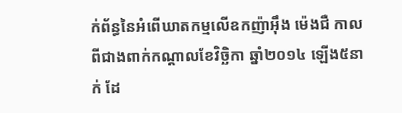ក់ព័ន្ធនៃអំពើឃាតកម្មលើឧកញ៉ាអ៊ឹង ម៉េងជឺ កាលពីជាងពាក់កណ្ដាលខែវិច្ឆិកា ឆ្នាំ២០១៤ ឡើង៥នាក់ ដែ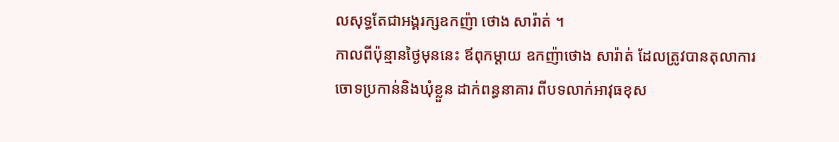លសុទ្ធតែជាអង្គរក្សឧកញ៉ា ថោង សារ៉ាត់ ។
កាលពីប៉ុន្មានថ្ងៃមុននេះ ឪពុកម្ដាយ ឧកញ៉ាថោង សារ៉ាត់ ដែលត្រូវបានតុលាការ ចោទប្រកាន់និងឃុំខ្លួន ដាក់ពន្ធនាគារ ពីបទលាក់អាវុធខុស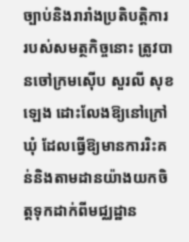ច្បាប់និងរារាំងប្រតិបត្ដិការ របស់សមត្ថកិច្ចនោះ ត្រូវបានចៅក្រមស៊ើប សួរលី សុខឡេង ដោះលែងឱ្យនៅក្រៅឃុំ ដែលធ្វើឱ្យមានការរិះគន់និងតាមដានយ៉ាងយកចិត្ដទុកដាក់ពីមជ្ឈដ្ឋាន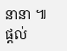នានា ៕
ផ្ដល់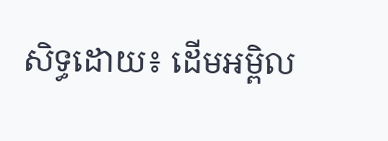សិទ្ធដោយ៖ ដើមអម្ពិល